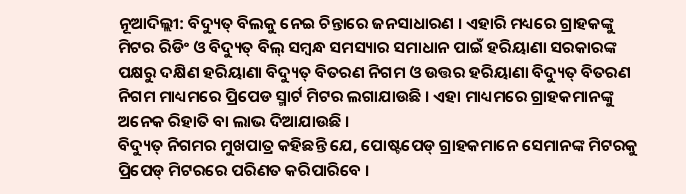ନୂଆଦିଲ୍ଲୀ: ବିଦ୍ୟୁତ୍ ବିଲକୁ ନେଇ ଚିନ୍ତାରେ ଜନସାଧାରଣ । ଏହାରି ମଧ୍ୟରେ ଗ୍ରାହକଙ୍କୁ ମିଟର ରିଡିଂ ଓ ବିଦ୍ୟୁତ୍ ବିଲ୍ ସମ୍ବନ୍ଧ ସମସ୍ୟାର ସମାଧାନ ପାଇଁ ହରିୟାଣା ସରକାରଙ୍କ ପକ୍ଷରୁ ଦକ୍ଷିଣ ହରିୟାଣା ବିଦ୍ୟୁତ୍ ବିତରଣ ନିଗମ ଓ ଉତ୍ତର ହରିୟାଣା ବିଦ୍ୟୁତ୍ ବିତରଣ ନିଗମ ମାଧ୍ୟମରେ ପ୍ରିପେଡ ସ୍ମାର୍ଟ ମିଟର ଲଗାଯାଉଛି । ଏହା ମାଧ୍ୟମରେ ଗ୍ରାହକମାନଙ୍କୁ ଅନେକ ରିହାତି ବା ଲାଭ ଦିଆଯାଉଛି ।
ବିଦ୍ୟୁତ୍ ନିଗମର ମୁଖପାତ୍ର କହିଛନ୍ତି ଯେ, ପୋଷ୍ଟପେଡ୍ ଗ୍ରାହକମାନେ ସେମାନଙ୍କ ମିଟରକୁ ପ୍ରିପେଡ୍ ମିଟରରେ ପରିଣତ କରିପାରିବେ ।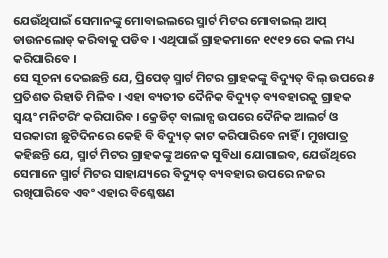ଯେଉଁଥିପାଇଁ ସେମାନଙ୍କୁ ମୋବାଇଲରେ ସ୍ମାର୍ଟ ମିଟର ମୋବାଇଲ୍ ଆପ୍ ଡାଉନଲୋଡ୍ କରିବାକୁ ପଡିବ । ଏଥିପାଇଁ ଗ୍ରାହକମାନେ ୧୯୧୨ ରେ କଲ ମଧ୍ୟ କରିପାରିବେ ।
ସେ ସୂଚନା ଦେଇଛନ୍ତି ଯେ, ପ୍ରିପେଡ୍ ସ୍ମାର୍ଟ ମିଟର ଗ୍ରାହକଙ୍କୁ ବିଦ୍ୟୁତ୍ ବିଲ୍ ଉପରେ ୫ ପ୍ରତିଶତ ରିହାତି ମିଳିବ । ଏହା ବ୍ୟତୀତ ଦୈନିକ ବିଦ୍ୟୁତ୍ ବ୍ୟବହାରକୁ ଗ୍ରାହକ ସ୍ୱୟଂ ମନିଟରିଂ କରିପାରିବ । କ୍ରେଡିଟ୍ ବାଲାନ୍ସ ଉପରେ ଦୈନିକ ଆଲର୍ଟ ଓ ସରକାରୀ ଛୁଟିଦିନରେ କେହି ବି ବିଦ୍ୟୁତ୍ କାଟ କରିପାରିବେ ନାହିଁ । ମୁଖପାତ୍ର କହିଛନ୍ତି ଯେ, ସ୍ମାର୍ଟ ମିଟର ଗ୍ରାହକଙ୍କୁ ଅନେକ ସୁବିଧା ଯୋଗାଇବ, ଯେଉଁଥିରେ ସେମାନେ ସ୍ମାର୍ଟ ମିଟର ସାହାଯ୍ୟରେ ବିଦ୍ୟୁତ୍ ବ୍ୟବହାର ଉପରେ ନଜର ରଖିପାରିବେ ଏବଂ ଏହାର ବିଶ୍ଳେଷଣ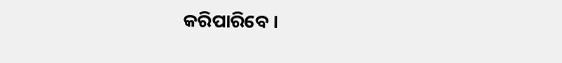କରିପାରିବେ ।